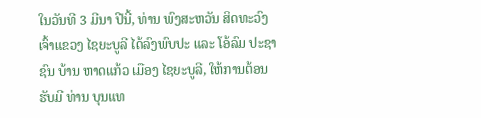ໃນວັນທີ 3 ມີນາ ປີນີ້, ທ່ານ ພົງສະຫວັນ ສິດທະວົງ ເຈົ້າແຂວງ ໄຊຍະບູລີ ໄດ້ລົງພົບປະ ແລະ ໂອ້ລົມ ປະຊາຊົນ ບ້ານ ຫາດແກ້ວ ເມືອງ ໄຊຍະບູລີ, ໃຫ້ການຕ້ອນຮັບມີ ທ່ານ ບຸນແທ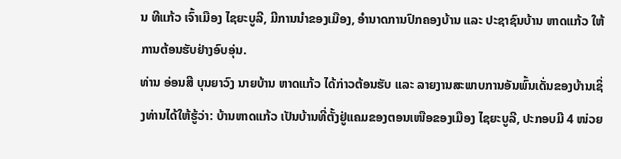ນ ທີແກ້ວ ເຈົ້າເມືອງ ໄຊຍະບູລີ, ມີການນໍາຂອງເມືອງ, ອໍານາດການປົກຄອງບ້ານ ແລະ ປະຊາຊົນບ້ານ ຫາດແກ້ວ ໃຫ້ການຕ້ອນຮັບຢ່າງອົບອຸ່ນ.
ທ່ານ ອ່ອນສີ ບຸນຍາວົງ ນາຍບ້ານ ຫາດແກ້ວ ໄດ້ກ່າວຕ້ອນຮັບ ແລະ ລາຍງານສະພາບການອັນພົ້ນເດັ່ນຂອງບ້ານເຊິ່ງທ່ານໄດ້ໃຫ້ຮູ້ວ່າ: ບ້ານຫາດແກ້ວ ເປັນບ້ານທີ່ຕັ້ງຢູ່ແຄມຂອງຕອນເໜືອຂອງເມືອງ ໄຊຍະບູລີ, ປະກອບມີ 4 ໜ່ວຍ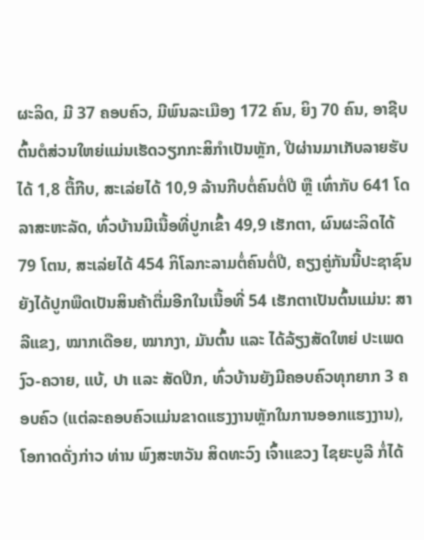ຜະລິດ, ມີ 37 ຄອບຄົວ, ມີພົນລະເມືອງ 172 ຄົນ, ຍິງ 70 ຄົນ, ອາຊີບຕົ້ນຕໍສ່ວນໃຫຍ່ແມ່ນເຮັດວຽກກະສິກໍາເປັນຫຼັກ, ປີຜ່ານມາເກັບລາຍຮັບໄດ້ 1,8 ຕື້ກີບ, ສະເລ່ຍໄດ້ 10,9 ລ້ານກີບຕໍ່ຄົນຕໍ່ປີ ຫຼື ເທົ່າກັບ 641 ໂດລາສະຫະລັດ, ທົ່ວບ້ານມີເນື້ອທີ່ປູກເຂົ້າ 49,9 ເຮັກຕາ, ຜົນຜະລິດໄດ້ 79 ໂຕນ, ສະເລ່ຍໄດ້ 454 ກິໂລກະລາມຕໍ່ຄົນຕໍ່ປີ, ຄຽງຄູ່ກັນນີ້ປະຊາຊົນຍັງໄດ້ປູກພືດເປັນສິນຄ້າຕື່ມອີກໃນເນື້ອທີ່ 54 ເຮັກຕາເປັນຕົ້ນແມ່ນ: ສາລີແຂງ, ໝາກເດືອຍ, ໝາກງາ, ມັນຕົ້ນ ແລະ ໄດ້ລ້ຽງສັດໃຫຍ່ ປະເພດ ງົວ-ຄວາຍ, ແບ້, ປາ ແລະ ສັດປີກ, ທົ່ວບ້ານຍັງມີຄອບຄົວທຸກຍາກ 3 ຄອບຄົວ (ແຕ່ລະຄອບຄົວແມ່ນຂາດແຮງງານຫຼັກໃນການອອກແຮງງານ), ໂອກາດດັ່ງກ່າວ ທ່ານ ພົງສະຫວັນ ສິດທະວົງ ເຈົ້າແຂວງ ໄຊຍະບູລີ ກໍ່ໄດ້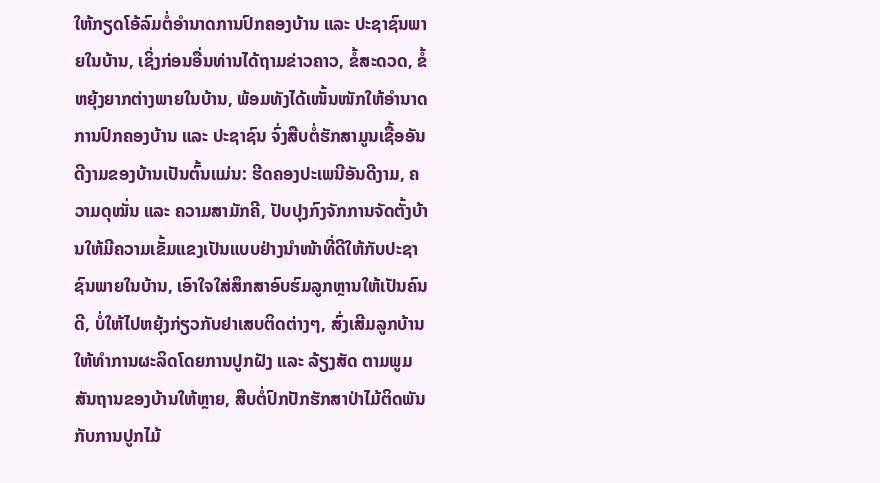ໃຫ້ກຽດໂອ້ລົມຕໍ່ອໍານາດການປົກຄອງບ້ານ ແລະ ປະຊາຊົນພາຍໃນບ້ານ, ເຊິ່ງກ່ອນອື່ນທ່ານໄດ້ຖາມຂ່າວຄາວ, ຂໍ້ສະດວດ, ຂໍ້ຫຍຸ້ງຍາກຕ່າງພາຍໃນບ້ານ, ພ້ອມທັງໄດ້ເໜັ້ນໜັກໃຫ້ອໍານາດການປົກຄອງບ້ານ ແລະ ປະຊາຊົນ ຈົ່ງສືບຕໍ່ຮັກສາມູນເຊື້ອອັນດີງາມຂອງບ້ານເປັນຕົ້ນແມ່ນ: ຮີດຄອງປະເພນີອັນດີງາມ, ຄວາມດຸໝັ່ນ ແລະ ຄວາມສາມັກຄີ, ປັບປຸງກົງຈັກການຈັດຕັ້ງບ້ານໃຫ້ມີຄວາມເຂັ້ມແຂງເປັນແບບຢ່າງນໍາໜ້າທີ່ດີໃຫ້ກັບປະຊາຊົນພາຍໃນບ້ານ, ເອົາໃຈໃສ່ສຶກສາອົບຮົມລູກຫຼານໃຫ້ເປັນຄົນດີ, ບໍ່ໃຫ້ໄປຫຍຸ້ງກ່ຽວກັບຢາເສບຕິດຕ່າງໆ, ສົ່ງເສີມລູກບ້ານໃຫ້ທໍາການຜະລິດໂດຍການປູກຝັງ ແລະ ລ້ຽງສັດ ຕາມພູມສັນຖານຂອງບ້ານໃຫ້ຫຼາຍ, ສືບຕໍ່ປົກປັກຮັກສາປ່າໄມ້ຕິດພັນກັບການປູກໄມ້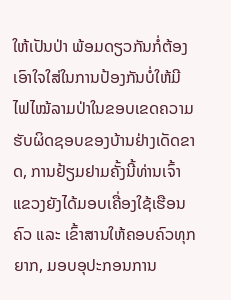ໃຫ້ເປັນປ່າ ພ້ອມດຽວກັນກໍ່ຕ້ອງເອົາໃຈໃສ່ໃນການປ້ອງກັນບໍ່ໃຫ້ມີໄຟໄໝ້ລາມປ່າໃນຂອບເຂດຄວາມຮັບຜິດຊອບຂອງບ້ານຢ່າງເດັດຂາດ, ການຢ້ຽມຢາມຄັ້ງນີ້ທ່ານເຈົ້າແຂວງຍັງໄດ້ມອບເຄື່ອງໃຊ້ເຮືອນຄົວ ແລະ ເຂົ້າສານໃຫ້ຄອບຄົວທຸກຍາກ, ມອບອຸປະກອນການ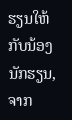ຮຽນໃຫ້ກັບນ້ອງນັກຮຽນ, ຈາກ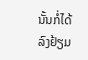ນັ້ນກໍ່ໄດ້ລົງຢ້ຽມ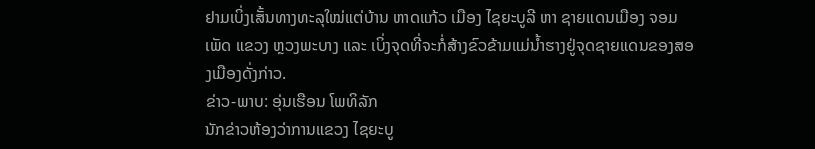ຢາມເບິ່ງເສັ້ນທາງທະລຸໃໝ່ແຕ່ບ້ານ ຫາດແກ້ວ ເມືອງ ໄຊຍະບູລີ ຫາ ຊາຍແດນເມືອງ ຈອມເພັດ ແຂວງ ຫຼວງພະບາງ ແລະ ເບິ່ງຈຸດທີ່ຈະກໍ່ສ້າງຂົວຂ້າມແມ່ນໍ້າຮາງຢູ່ຈຸດຊາຍແດນຂອງສອງເມືອງດັ່ງກ່າວ.
ຂ່າວ-ພາບ: ອຸ່ນເຮືອນ ໂພທິລັກ
ນັກຂ່າວຫ້ອງວ່າການແຂວງ ໄຊຍະບູ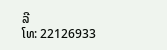ລີ
ໂທ: 22126933